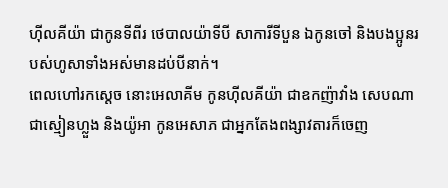ហ៊ីលគីយ៉ា ជាកូនទីពីរ ថេបាលយ៉ាទីបី សាការីទីបួន ឯកូនចៅ និងបងប្អូនរបស់ហូសាទាំងអស់មានដប់បីនាក់។
ពេលហៅរកស្តេច នោះអេលាគីម កូនហ៊ីលគីយ៉ា ជាឧកញ៉ាវាំង សេបណា ជាស្មៀនហ្លួង និងយ៉ូអា កូនអេសាភ ជាអ្នកតែងពង្សាវតារក៏ចេញ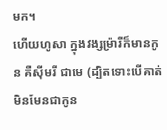មក។
ហើយហូសា ក្នុងវង្សម្រ៉ារីក៏មានកូន គឺស៊ីមរី ជាមេ (ដ្បិតទោះបើគាត់មិនមែនជាកូន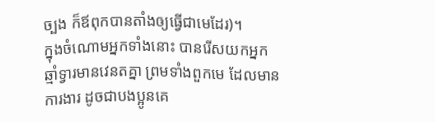ច្បង ក៏ឪពុកបានតាំងឲ្យធ្វើជាមេដែរ)។
ក្នុងចំណោមអ្នកទាំងនោះ បានរើសយកអ្នកឆ្មាំទ្វារមានវេនតគ្នា ព្រមទាំងពួកមេ ដែលមានការងារ ដូចជាបងប្អូនគេ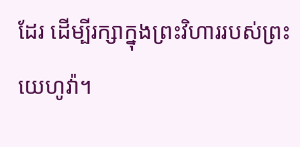ដែរ ដើម្បីរក្សាក្នុងព្រះវិហាររបស់ព្រះយេហូវ៉ា។